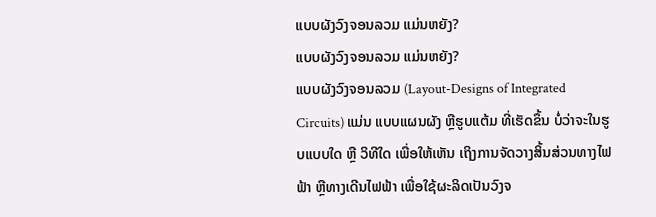ແບບຜັງວົງຈອນລວມ ແມ່ນຫຍັງ?
ແບບຜັງວົງຈອນລວມ ແມ່ນຫຍັງ?
ແບບຜັງວົງຈອນລວມ (Layout-Designs of Integrated Circuits) ແມ່ນ ແບບແຜນຜັງ ຫຼືຮູບແຕ້ມ ທີ່ເຮັດຂຶ້ນ ບໍ່ວ່າຈະໃນຮູບແບບໃດ ຫຼື ວິທີໃດ ເພື່ອໃຫ້ເຫັນ ເຖິງການຈັດວາງສິ້ນສ່ວນທາງໄຟຟ້າ ຫຼືທາງເດີນໄຟຟ້າ ເພື່ອໃຊ້ຜະລິດເປັນວົງຈ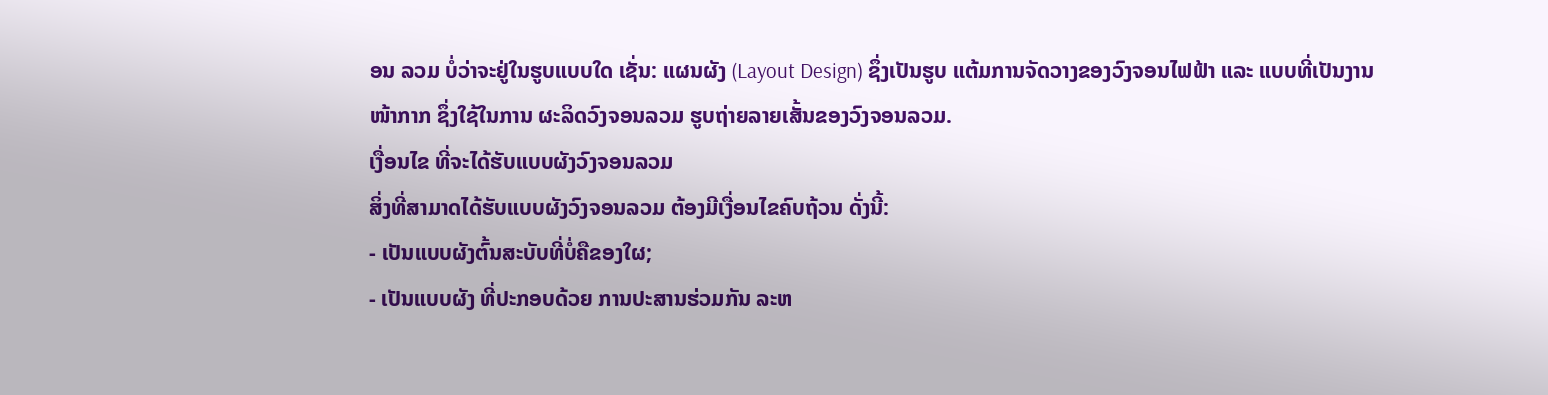ອນ ລວມ ບໍ່ວ່າຈະຢູ່ໃນຮູບແບບໃດ ເຊັ່ນ: ແຜນຜັງ (Layout Design) ຊຶ່ງເປັນຮູບ ແຕ້ມການຈັດວາງຂອງວົງຈອນໄຟຟ້າ ແລະ ແບບທີ່ເປັນງານໜ້າກາກ ຊຶ່ງໃຊ້ໃນການ ຜະລິດວົງຈອນລວມ ຮູບຖ່າຍລາຍເສັ້ນຂອງວົງຈອນລວມ.
ເງື່ອນໄຂ ທີ່ຈະໄດ້ຮັບແບບຜັງວົງຈອນລວມ
ສິ່ງທີ່ສາມາດໄດ້ຮັບແບບຜັງວົງຈອນລວມ ຕ້ອງມີເງື່ອນໄຂຄົບຖ້ວນ ດັ່ງນີ້:
- ເປັນແບບຜັງຕົ້ນສະບັບທີ່ບໍ່ຄືຂອງໃຜ;
- ເປັນແບບຜັງ ທີ່ປະກອບດ້ວຍ ການປະສານຮ່ວມກັນ ລະຫ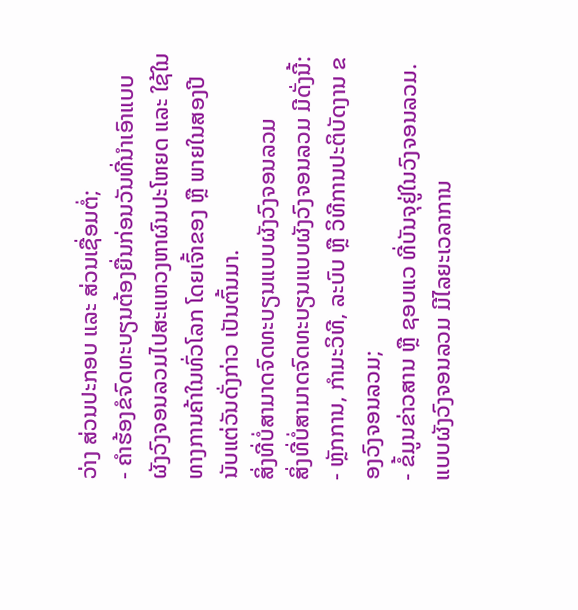ວ່າງ ສ່ວນປະກອບ ແລະ ສ່ວນເຊື່ອມຕໍ່;
- ຄຳຮ້ອງຂໍຈົດທະບຽນຕ້ອງຍື່ນກ່ອນວັນທີ່ນຳເອົາແບບຜັງວົງຈອນລວມໄປສະແຫວງຫາຜົນປະໂຫຍດ ແລະ ໃຊ້ໃນທາງການຄ້າໃນທົ່ວໂລກ ໂດຍເຈົ້າຂອງ ຫຼື ພາຍໃນສອງປີ ນັບແຕ່ວັນດັ່ງກ່າວ ເປັນຕົ້ນມາ.
ສິ່ງທີ່ບໍ່ສາມາດຈົດທະບຽນແບບຜັງວົງຈອນລວມ
ສິ່ງທີ່ບໍ່ສາມາດຈົດທະບຽນແບບຜັງວົງຈອນລວມ ມີດັ່ງນີ້:
- ຫຼັກການ, ກຳມະວິທີ, ລະບົບ ຫຼື ວິທີການປະຕິບັດງານ ຂອງວົງຈອນລວມ;
- ຂໍ້ມູນຂ່າວສານ ຫຼື ຊອບແວ ທີ່ບັນຈຸຢູ່ໃນວົງຈອນລວມ.
ແບບຜັງວົງຈອນລວມ ມີໄລຍະເວລາການ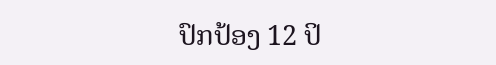ປົກປ້ອງ 12 ປິ